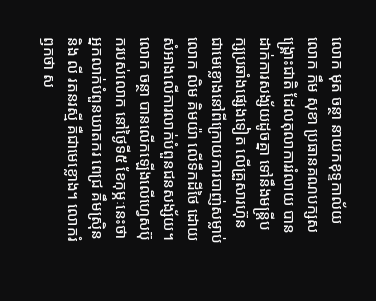លោក មុត ចន្ថា នាយកខុទ្ទកាល័យ លោក កឹម សុខា ប្រធានគណបក្សសង្គ្រោះជាតិ ដែលតុលាការរំលាយ បានដាក់ការសង្ស័យដូចគ្នា ទៅនឹងមន្ត្រីបក្សប្រឆាំងផ្សេងទៀត លើគ្រួសារហ៊ុន ជាមេខ្លោងនៅពីក្រោយការបាញ់សម្លាប់ លោក លិម គិមយ៉ា លើទឹកដីថៃ ដោយសំអាងលើការលាក់បំពួនជនសង្ស័យ។
លោក ចន្ថា បានលើកឡើងលើហ្វេសប៊ុករបស់លោក នៅថ្ងៃទី៥ ខែកុម្ភៈនេះថា អ្នកលាក់បំពួនឃាតករ ពេជ្រ គឹមស្រ៊ិន និង លី រតនរស្មី គឺជាមេខ្លោង។ លោករំឭកថា ស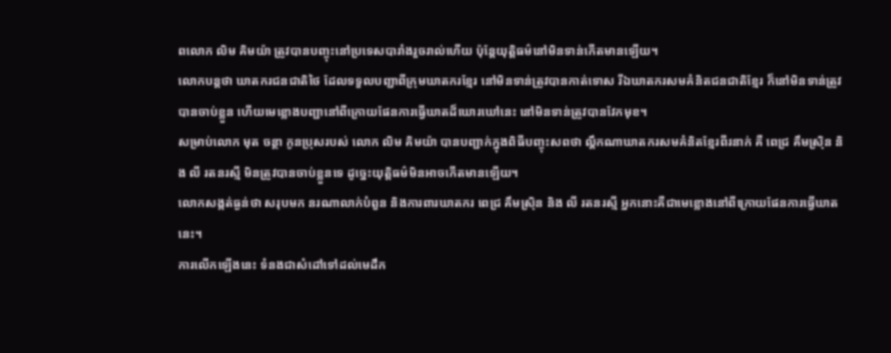ពលោក លិម គិមយ៉ា ត្រូវបានបញ្ចុះនៅប្រទេសបារាំងរួចរាល់ហើយ ប៉ុន្តែយុត្តិធម៌នៅមិនទាន់កើតមានឡើយ។
លោកបន្តថា ឃាតករជនជាតិថៃ ដែលទទួលបញ្ជាពីក្រុមឃាតករខ្មែរ នៅមិនទាន់ត្រូវបានកាត់ទោស រីឯឃាតករសមគំនិតជនជាតិខ្មែរ ក៏នៅមិនទាន់ត្រូវបានចាប់ខ្លួន ហើយមេខ្លោងបញ្ជានៅពីក្រោយផែនការធ្វើឃាតដ៏ឃោរឃៅនេះ នៅមិនទាន់ត្រូវបានវែកមុខ។
សម្រាប់លោក មុត ចន្ថា កូនប្រុសរបស់ លោក លិម គិមយ៉ា បានបញ្ជាក់ក្នុងពិធីបញ្ចុះសពថា ល្គឹកណាឃាតករសមគំនិតខ្មែរពីរនាក់ គឺ ពេជ្រ គឹមស្រ៊ិន និង លី រតនរស្មី មិនត្រូវបានចាប់ខ្លួនទេ ដូច្នេះយុត្តិធម៌មិនអាចកើតមានឡើយ។
លោកសង្កត់ធ្ងន់ថា សរុបមក នរណាលាក់បំពួន និងការពារឃាតករ ពេជ្រ គឹមស្រ៊ិន និង លី រតនរស្មី អ្នកនោះគឺជាមេខ្លោងនៅពីក្រោយផែនការធ្វើឃាតនេះ។
ការលើកឡើងនេះ ទំនងជាសំដៅទៅដល់មេដឹក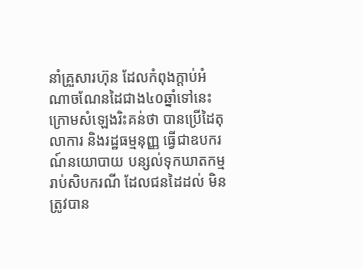នាំគ្រួសារហ៊ុន ដែលកំពុងក្តាប់អំណាចណែនដៃជាង៤០ឆ្នាំទៅនេះ ក្រោមសំឡេងរិះគន់ថា បានប្រើដៃតុលាការ និងរដ្ឋធម្មនុញ្ញ ធ្វើជាឧបករណ៍នយោបាយ បន្សល់ទុកឃាតកម្ម រាប់សិបករណី ដែលជនដៃដល់ មិនត្រូវបាន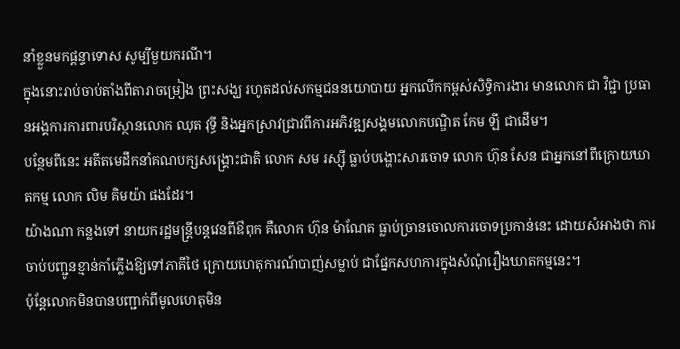នាំខ្លួនមកផ្តន្ទាទោស សូម្បីមួយករណី។
ក្នុងនោះរាប់ចាប់តាំងពីតារាចម្រៀង ព្រះសង្ឃ រហូតដល់សកម្មជននយោបាយ អ្នកលើកកម្ពស់សិទ្ធិការងារ មានលោក ជា វិជ្ជា ប្រធានអង្គការការពារបរិស្ថានលោក ឈុត វុទ្ធី និងអ្នកស្រាវជ្រាវពីការអភិវឌ្ឍសង្គមលោកបណ្ឌិត កែម ឡី ជាដើម។
បន្ថែមពីនេះ អតីតមេដឹកនាំគណបក្សសង្គ្រោះជាតិ លោក សម រស្ស៊ី ធ្លាប់បង្ហោះសារចោទ លោក ហ៊ុន សែន ជាអ្នកនៅពីក្រោយឃាតកម្ម លោក លិម គិមយ៉ា ផងដែរ។
យ៉ាងណា កន្លងទៅ នាយករដ្ឋមន្ត្រីបន្តវេនពីឳពុក គឺលោក ហ៊ុន ម៉ាណែត ធ្លាប់ច្រានចោលការចោទប្រកាន់នេះ ដោយសំអាងថា ការចាប់បញ្ជូនខ្មាន់កាំភ្លើងឱ្យទៅភាគីថៃ ក្រោយហេតុការណ៍បាញ់សម្លាប់ ជាផ្នែកសហការក្នុងសំណុំរឿងឃាតកម្មនេះ។
ប៉ុន្តែលោកមិនបានបញ្ជាក់ពីមូលហេតុមិន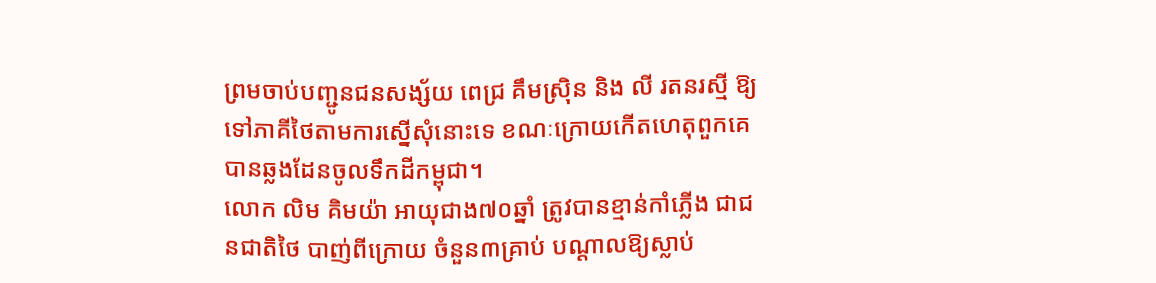ព្រមចាប់បញ្ជូនជនសង្ស័យ ពេជ្រ គឹមស្រ៊ិន និង លី រតនរស្មី ឱ្យទៅភាគីថៃតាមការស្នើសុំនោះទេ ខណៈក្រោយកើតហេតុពួកគេបានឆ្លងដែនចូលទឹកដីកម្ពុជា។
លោក លិម គិមយ៉ា អាយុជាង៧០ឆ្នាំ ត្រូវបានខ្មាន់កាំភ្លើង ជាជនជាតិថៃ បាញ់ពីក្រោយ ចំនួន៣គ្រាប់ បណ្តាលឱ្យស្លាប់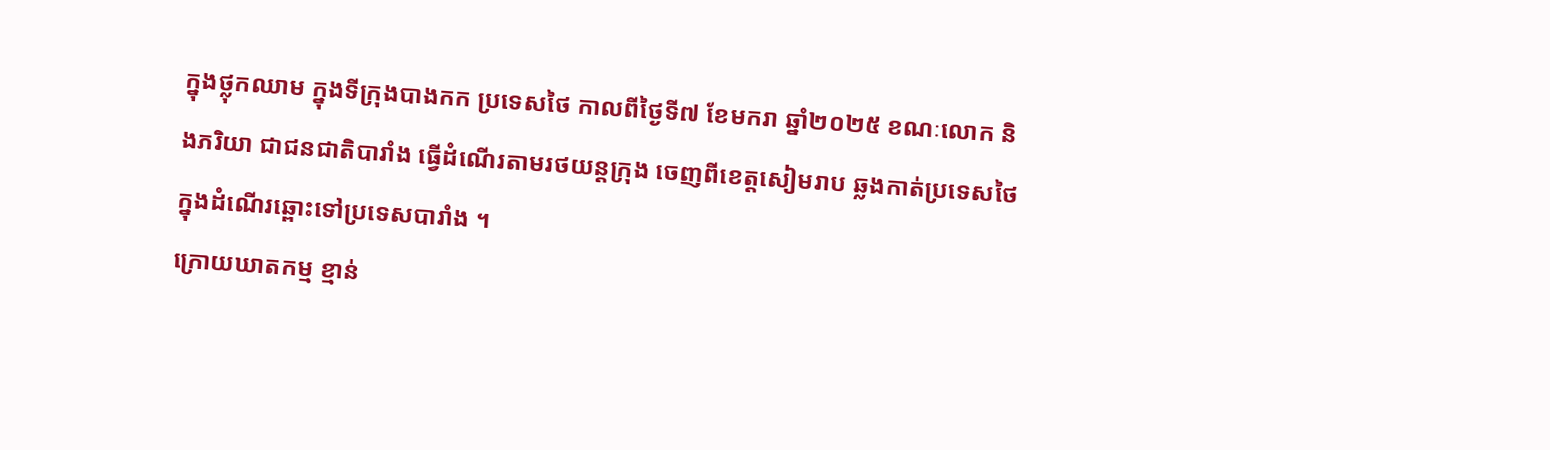ក្នុងថ្លុកឈាម ក្នុងទីក្រុងបាងកក ប្រទេសថៃ កាលពីថ្ងៃទី៧ ខែមករា ឆ្នាំ២០២៥ ខណៈលោក និងភរិយា ជាជនជាតិបារាំង ធ្វើដំណើរតាមរថយន្តក្រុង ចេញពីខេត្តសៀមរាប ឆ្លងកាត់ប្រទេសថៃ ក្នុងដំណើរឆ្ពោះទៅប្រទេសបារាំង ។
ក្រោយឃាតកម្ម ខ្មាន់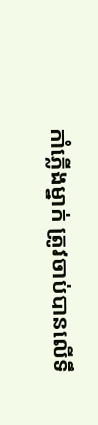កាំភ្លើងម្នាក់ ត្រូវចាប់បានលើទឹ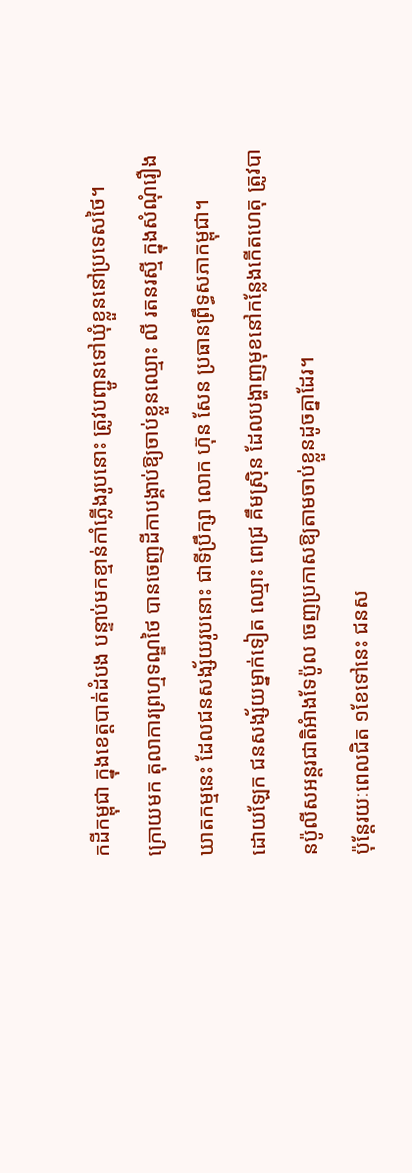កដីកម្ពុជា ក្នុងខេត្តបាត់ដំបង បន្ទាប់មកខ្មាន់កាំភ្លើងរូបនោះ ត្រូវបញ្ជូនទៅឃុំខ្លួននៅប្រទេសថៃ។
ក្រោយមក តុលាការព្រហ្មទណ្ឌថៃ បានចេញដីកាបង្គាប់ឱ្យចាប់ខ្លួនឈ្មោះ លី រតនរស្មី ក្នុងសំណុំរឿងឃាតកម្មនេះ ដែលជនសង្ស័យរូបនោះ ជាទីប្រឹក្សា លោក ហ៊ុន សែន ប្រធានព្រឹទ្ធសភាកម្ពុជា។
ដោយឡែក ជនសង្ស័យម្នាក់ទៀត ឈ្មោះ ពេជ្រ គឹមស្រ៊ិន ដែលបង្ហាញមុខនៅកន្លែងកើតហេតុ ត្រូវបានប៉ូលីសអន្តរជាតិអំាងទែប៉ូល ចេញប្រកាសឱ្យតាមចាប់ខ្លួនដូចគ្នាដែរ។
ប៉ុន្តែរយៈពេលជិត ១ខែទៅនេះ ជនស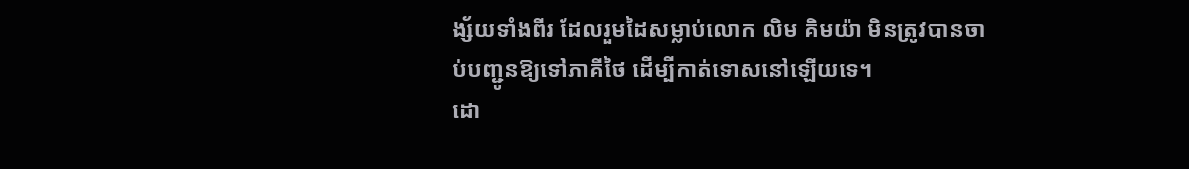ង្ស័យទាំងពីរ ដែលរួមដៃសម្លាប់លោក លិម គិមយ៉ា មិនត្រូវបានចាប់បញ្ជូនឱ្យទៅភាគីថៃ ដើម្បីកាត់ទោសនៅឡើយទេ។
ដោ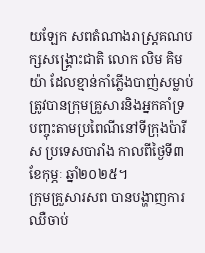យឡែក សពតំណាងរាស្ត្រគណបក្សសង្គ្រោះជាតិ លោក លិម គិមយ៉ា ដែលខ្មាន់កាំភ្លើងបាញ់សម្លាប់ ត្រូវបានក្រុមគ្រួសារនិងអ្នកគាំទ្រ បញ្ចុះតាមប្រពៃណីនៅទីក្រុងប៉ារីស ប្រទេសបារាំង កាលពីថ្ងៃទី៣ ខែកុម្ភៈ ឆ្នាំ២០២៥។
ក្រុមគ្រួសារសព បានបង្ហាញការឈឺចាប់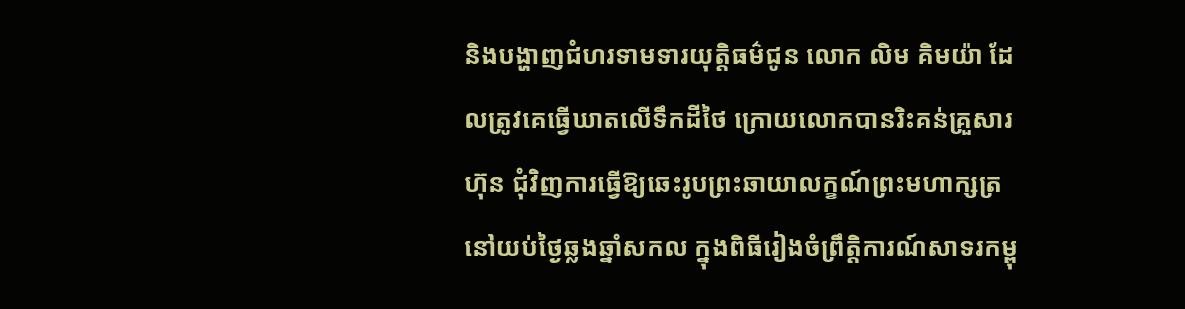និងបង្ហាញជំហរទាមទារយុត្តិធម៌ជូន លោក លិម គិមយ៉ា ដែលត្រូវគេធ្វើឃាតលើទឹកដីថៃ ក្រោយលោកបានរិះគន់គ្រួសារហ៊ុន ជុំវិញការធ្វើឱ្យឆេះរូបព្រះឆាយាលក្ខណ៍ព្រះមហាក្សត្រ នៅយប់ថ្ងៃឆ្លងឆ្នាំសកល ក្នុងពិធីរៀងចំព្រឹត្តិការណ៍សាទរកម្ពុ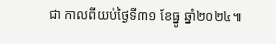ជា កាលពីយប់ថ្ងៃទី៣១ ខែធ្នូ ឆ្នាំ២០២៤៕